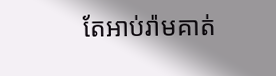តែអាប់រ៉ាមគាត់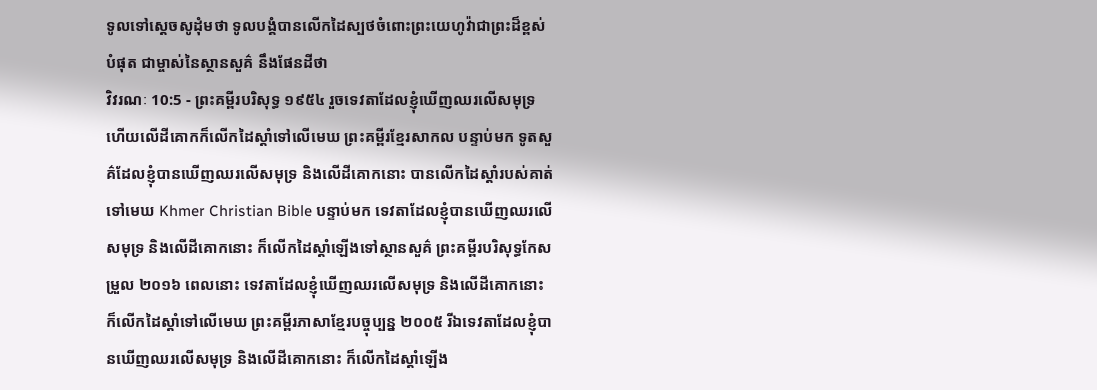ទូលទៅស្តេចសូដុំមថា ទូលបង្គំបានលើកដៃស្បថចំពោះព្រះយេហូវ៉ាជាព្រះដ៏ខ្ពស់បំផុត ជាម្ចាស់នៃស្ថានសួគ៌ នឹងផែនដីថា
វិវរណៈ 10:5 - ព្រះគម្ពីរបរិសុទ្ធ ១៩៥៤ រួចទេវតាដែលខ្ញុំឃើញឈរលើសមុទ្រ ហើយលើដីគោកក៏លើកដៃស្តាំទៅលើមេឃ ព្រះគម្ពីរខ្មែរសាកល បន្ទាប់មក ទូតសួគ៌ដែលខ្ញុំបានឃើញឈរលើសមុទ្រ និងលើដីគោកនោះ បានលើកដៃស្ដាំរបស់គាត់ទៅមេឃ Khmer Christian Bible បន្ទាប់មក ទេវតាដែលខ្ញុំបានឃើញឈរលើសមុទ្រ និងលើដីគោកនោះ ក៏លើកដៃស្ដាំឡើងទៅស្ថានសួគ៌ ព្រះគម្ពីរបរិសុទ្ធកែសម្រួល ២០១៦ ពេលនោះ ទេវតាដែលខ្ញុំឃើញឈរលើសមុទ្រ និងលើដីគោកនោះ ក៏លើកដៃស្តាំទៅលើមេឃ ព្រះគម្ពីរភាសាខ្មែរបច្ចុប្បន្ន ២០០៥ រីឯទេវតាដែលខ្ញុំបានឃើញឈរលើសមុទ្រ និងលើដីគោកនោះ ក៏លើកដៃស្ដាំឡើង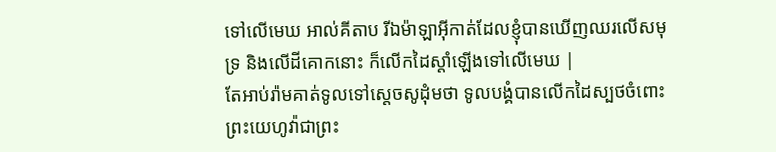ទៅលើមេឃ អាល់គីតាប រីឯម៉ាឡាអ៊ីកាត់ដែលខ្ញុំបានឃើញឈរលើសមុទ្រ និងលើដីគោកនោះ ក៏លើកដៃស្ដាំឡើងទៅលើមេឃ |
តែអាប់រ៉ាមគាត់ទូលទៅស្តេចសូដុំមថា ទូលបង្គំបានលើកដៃស្បថចំពោះព្រះយេហូវ៉ាជាព្រះ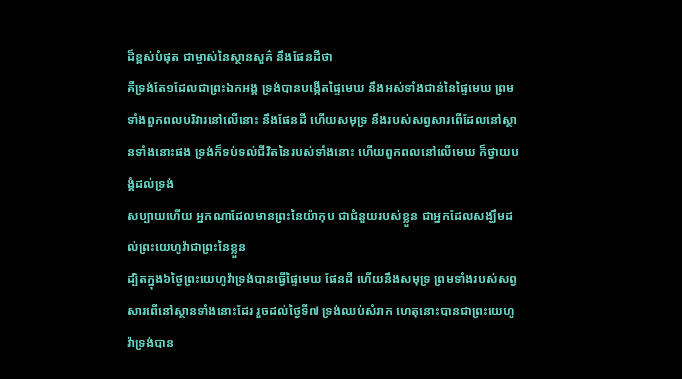ដ៏ខ្ពស់បំផុត ជាម្ចាស់នៃស្ថានសួគ៌ នឹងផែនដីថា
គឺទ្រង់តែ១ដែលជាព្រះឯកអង្គ ទ្រង់បានបង្កើតផ្ទៃមេឃ នឹងអស់ទាំងជាន់នៃផ្ទៃមេឃ ព្រមទាំងពួកពលបរិវារនៅលើនោះ នឹងផែនដី ហើយសមុទ្រ នឹងរបស់សព្វសារពើដែលនៅស្ថានទាំងនោះផង ទ្រង់ក៏ទប់ទល់ជីវិតនៃរបស់ទាំងនោះ ហើយពួកពលនៅលើមេឃ ក៏ថ្វាយបង្គំដល់ទ្រង់
សប្បាយហើយ អ្នកណាដែលមានព្រះនៃយ៉ាកុប ជាជំនួយរបស់ខ្លួន ជាអ្នកដែលសង្ឃឹមដល់ព្រះយេហូវ៉ាជាព្រះនៃខ្លួន
ដ្បិតក្នុង៦ថ្ងៃព្រះយេហូវ៉ាទ្រង់បានធ្វើផ្ទៃមេឃ ផែនដី ហើយនឹងសមុទ្រ ព្រមទាំងរបស់សព្វសារពើនៅស្ថានទាំងនោះដែរ រួចដល់ថ្ងៃទី៧ ទ្រង់ឈប់សំរាក ហេតុនោះបានជាព្រះយេហូវ៉ាទ្រង់បាន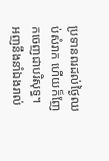ប្រទានពរដល់ថ្ងៃឈប់សំរាក ហើយក៏ញែកចេញជាបរិសុទ្ធ។
អញនឹងនាំឯងរាល់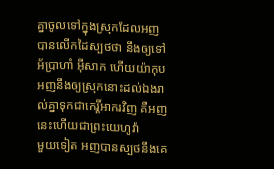គ្នាចូលទៅក្នុងស្រុកដែលអញបានលើកដៃស្បថថា នឹងឲ្យទៅអ័ប្រាហាំ អ៊ីសាក ហើយយ៉ាកុប អញនឹងឲ្យស្រុកនោះដល់ឯងរាល់គ្នាទុកជាកេរ្តិ៍អាករវិញ គឺអញនេះហើយជាព្រះយេហូវ៉ា
មួយទៀត អញបានស្បថនឹងគេ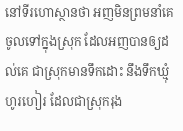នៅទីរហោស្ថានថា អញមិនព្រមនាំគេចូលទៅក្នុងស្រុក ដែលអញបានឲ្យដល់គេ ជាស្រុកមានទឹកដោះ នឹងទឹកឃ្មុំហូរហៀរ ដែលជាស្រុករុង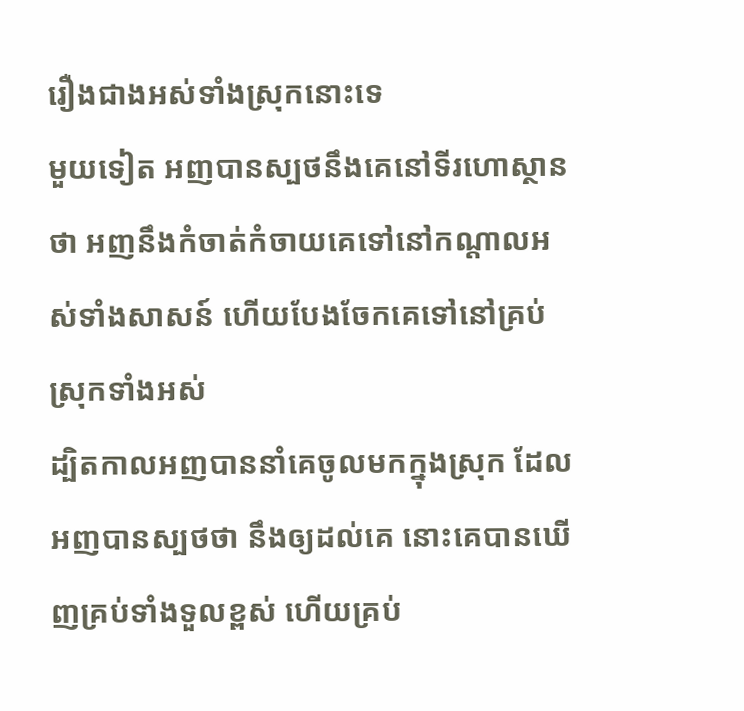រឿងជាងអស់ទាំងស្រុកនោះទេ
មួយទៀត អញបានស្បថនឹងគេនៅទីរហោស្ថានថា អញនឹងកំចាត់កំចាយគេទៅនៅកណ្តាលអស់ទាំងសាសន៍ ហើយបែងចែកគេទៅនៅគ្រប់ស្រុកទាំងអស់
ដ្បិតកាលអញបាននាំគេចូលមកក្នុងស្រុក ដែលអញបានស្បថថា នឹងឲ្យដល់គេ នោះគេបានឃើញគ្រប់ទាំងទួលខ្ពស់ ហើយគ្រប់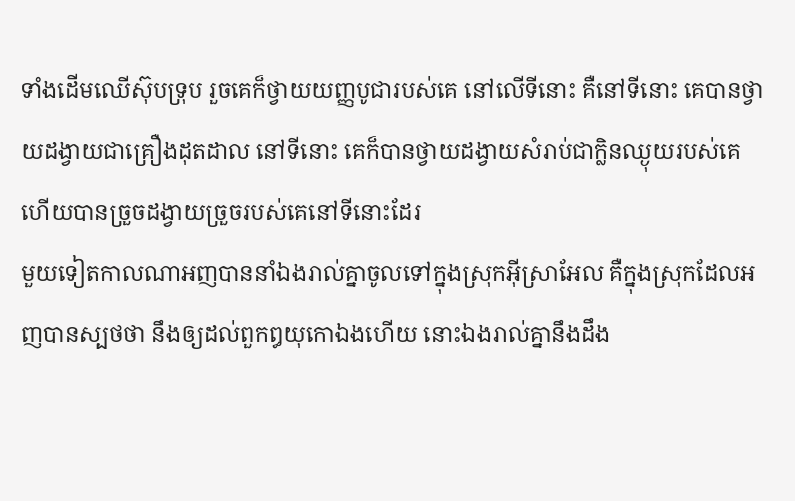ទាំងដើមឈើស៊ុបទ្រុប រួចគេក៏ថ្វាយយញ្ញបូជារបស់គេ នៅលើទីនោះ គឺនៅទីនោះ គេបានថ្វាយដង្វាយជាគ្រឿងដុតដាល នៅទីនោះ គេក៏បានថ្វាយដង្វាយសំរាប់ជាក្លិនឈ្ងុយរបស់គេ ហើយបានច្រួចដង្វាយច្រួចរបស់គេនៅទីនោះដែរ
មួយទៀតកាលណាអញបាននាំឯងរាល់គ្នាចូលទៅក្នុងស្រុកអ៊ីស្រាអែល គឺក្នុងស្រុកដែលអញបានស្បថថា នឹងឲ្យដល់ពួកឰយុកោឯងហើយ នោះឯងរាល់គ្នានឹងដឹង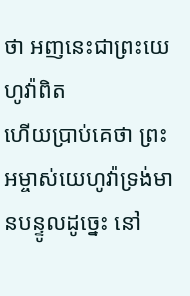ថា អញនេះជាព្រះយេហូវ៉ាពិត
ហើយប្រាប់គេថា ព្រះអម្ចាស់យេហូវ៉ាទ្រង់មានបន្ទូលដូច្នេះ នៅ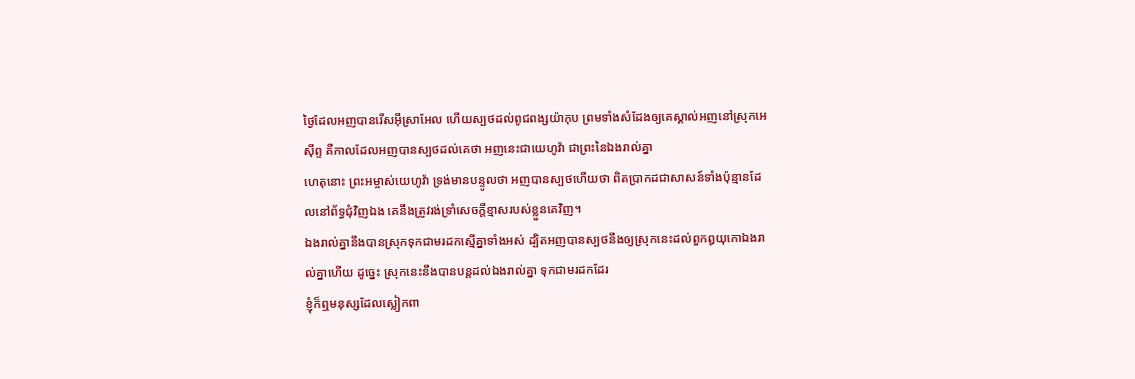ថ្ងៃដែលអញបានរើសអ៊ីស្រាអែល ហើយស្បថដល់ពូជពង្សយ៉ាកុប ព្រមទាំងសំដែងឲ្យគេស្គាល់អញនៅស្រុកអេស៊ីព្ទ គឺកាលដែលអញបានស្បថដល់គេថា អញនេះជាយេហូវ៉ា ជាព្រះនៃឯងរាល់គ្នា
ហេតុនោះ ព្រះអម្ចាស់យេហូវ៉ា ទ្រង់មានបន្ទូលថា អញបានស្បថហើយថា ពិតប្រាកដជាសាសន៍ទាំងប៉ុន្មានដែលនៅព័ទ្ធជុំវិញឯង គេនឹងត្រូវរង់ទ្រាំសេចក្ដីខ្មាសរបស់ខ្លួនគេវិញ។
ឯងរាល់គ្នានឹងបានស្រុកទុកជាមរដកស្មើគ្នាទាំងអស់ ដ្បិតអញបានស្បថនឹងឲ្យស្រុកនេះដល់ពួកឰយុកោឯងរាល់គ្នាហើយ ដូច្នេះ ស្រុកនេះនឹងបានបន្តដល់ឯងរាល់គ្នា ទុកជាមរដកដែរ
ខ្ញុំក៏ឮមនុស្សដែលស្លៀកពា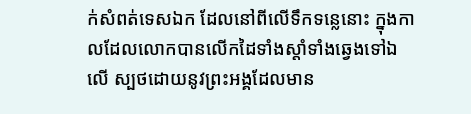ក់សំពត់ទេសឯក ដែលនៅពីលើទឹកទន្លេនោះ ក្នុងកាលដែលលោកបានលើកដៃទាំងស្តាំទាំងឆ្វេងទៅឯលើ ស្បថដោយនូវព្រះអង្គដែលមាន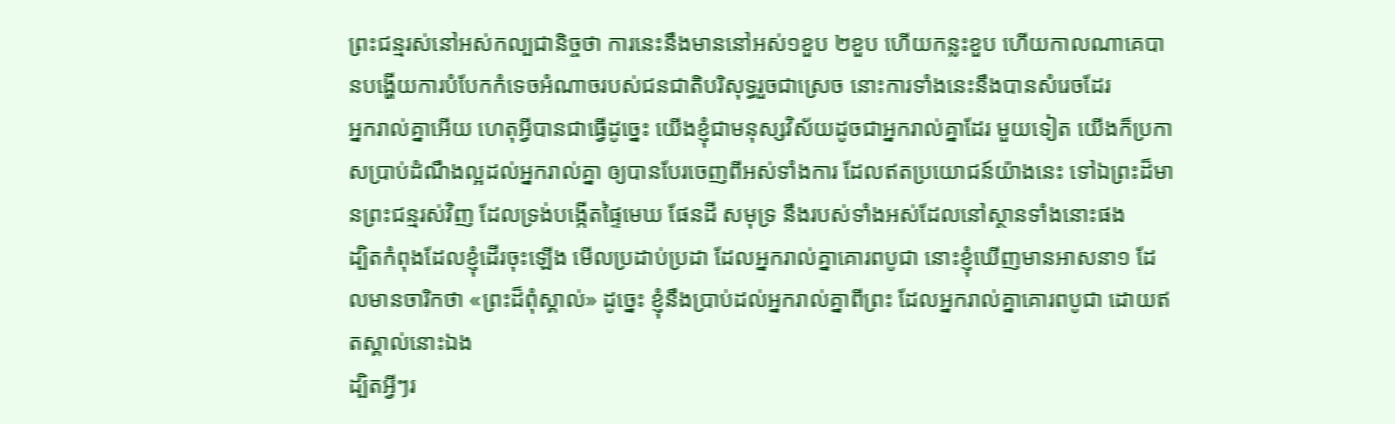ព្រះជន្មរស់នៅអស់កល្បជានិច្ចថា ការនេះនឹងមាននៅអស់១ខួប ២ខួប ហើយកន្លះខួប ហើយកាលណាគេបានបង្ហើយការបំបែកកំទេចអំណាចរបស់ជនជាតិបរិសុទ្ធរួចជាស្រេច នោះការទាំងនេះនឹងបានសំរេចដែរ
អ្នករាល់គ្នាអើយ ហេតុអ្វីបានជាធ្វើដូច្នេះ យើងខ្ញុំជាមនុស្សវិស័យដូចជាអ្នករាល់គ្នាដែរ មួយទៀត យើងក៏ប្រកាសប្រាប់ដំណឹងល្អដល់អ្នករាល់គ្នា ឲ្យបានបែរចេញពីអស់ទាំងការ ដែលឥតប្រយោជន៍យ៉ាងនេះ ទៅឯព្រះដ៏មានព្រះជន្មរស់វិញ ដែលទ្រង់បង្កើតផ្ទៃមេឃ ផែនដី សមុទ្រ នឹងរបស់ទាំងអស់ដែលនៅស្ថានទាំងនោះផង
ដ្បិតកំពុងដែលខ្ញុំដើរចុះឡើង មើលប្រដាប់ប្រដា ដែលអ្នករាល់គ្នាគោរពបូជា នោះខ្ញុំឃើញមានអាសនា១ ដែលមានចារិកថា «ព្រះដ៏ពុំស្គាល់» ដូច្នេះ ខ្ញុំនឹងប្រាប់ដល់អ្នករាល់គ្នាពីព្រះ ដែលអ្នករាល់គ្នាគោរពបូជា ដោយឥតស្គាល់នោះឯង
ដ្បិតអ្វីៗរ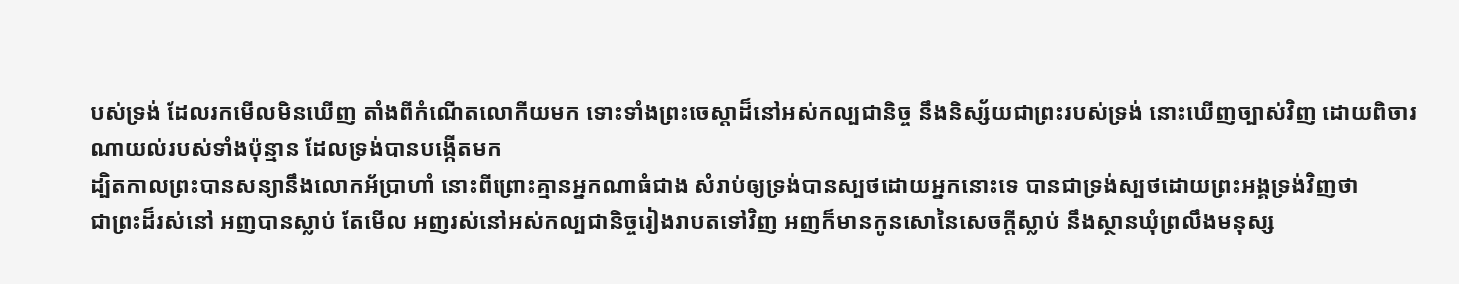បស់ទ្រង់ ដែលរកមើលមិនឃើញ តាំងពីកំណើតលោកីយមក ទោះទាំងព្រះចេស្តាដ៏នៅអស់កល្បជានិច្ច នឹងនិស្ស័យជាព្រះរបស់ទ្រង់ នោះឃើញច្បាស់វិញ ដោយពិចារណាយល់របស់ទាំងប៉ុន្មាន ដែលទ្រង់បានបង្កើតមក
ដ្បិតកាលព្រះបានសន្យានឹងលោកអ័ប្រាហាំ នោះពីព្រោះគ្មានអ្នកណាធំជាង សំរាប់ឲ្យទ្រង់បានស្បថដោយអ្នកនោះទេ បានជាទ្រង់ស្បថដោយព្រះអង្គទ្រង់វិញថា
ជាព្រះដ៏រស់នៅ អញបានស្លាប់ តែមើល អញរស់នៅអស់កល្បជានិច្ចរៀងរាបតទៅវិញ អញក៏មានកូនសោនៃសេចក្ដីស្លាប់ នឹងស្ថានឃុំព្រលឹងមនុស្ស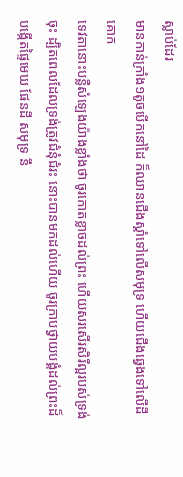ស្លាប់ដែរ
មានកាន់ក្រាំង១តូចបើកនៅដៃ ក៏ឈានជើងស្តាំទៅលើសមុទ្រ ហើយជើងឆ្វេងទៅលើដីគោក
ទេវតានោះបន្លឺសំឡេងយ៉ាងខ្លាំងថា ចូរកោតខ្លាចដល់ព្រះ ហើយសរសើរសិរីល្អរបស់ទ្រង់ចុះ ដ្បិតពេលដែលទ្រង់ត្រូវជំនុំជំរះ នោះបានមកដល់ហើយ ចូរក្រាបថ្វាយបង្គំដល់ព្រះដ៏បង្កើតផ្ទៃមេឃ ផែនដី សមុទ្រ នឹ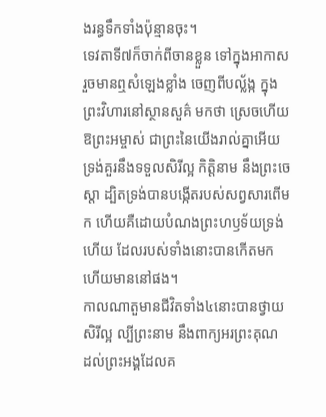ងរន្ធទឹកទាំងប៉ុន្មានចុះ។
ទេវតាទី៧ក៏ចាក់ពីចានខ្លួន ទៅក្នុងអាកាស រួចមានឮសំឡេងខ្លាំង ចេញពីបល្ល័ង្ក ក្នុងព្រះវិហារនៅស្ថានសួគ៌ មកថា ស្រេចហើយ
ឱព្រះអម្ចាស់ ជាព្រះនៃយើងរាល់គ្នាអើយ ទ្រង់គួរនឹងទទួលសិរីល្អ កិត្តិនាម នឹងព្រះចេស្តា ដ្បិតទ្រង់បានបង្កើតរបស់សព្វសារពើមក ហើយគឺដោយបំណងព្រះហឫទ័យទ្រង់ហើយ ដែលរបស់ទាំងនោះបានកើតមក ហើយមាននៅផង។
កាលណាតួមានជីវិតទាំង៤នោះបានថ្វាយសិរីល្អ ល្បីព្រះនាម នឹងពាក្យអរព្រះគុណ ដល់ព្រះអង្គដែលគ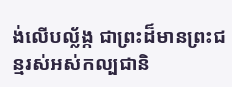ង់លើបល្ល័ង្ក ជាព្រះដ៏មានព្រះជន្មរស់អស់កល្បជានិ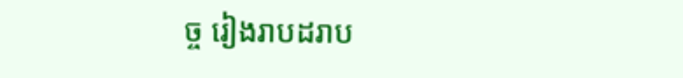ច្ច រៀងរាបដរាប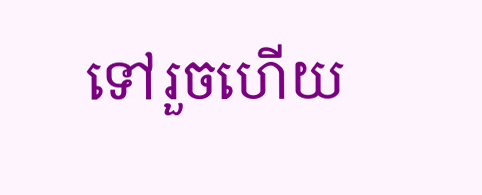ទៅរួចហើយ